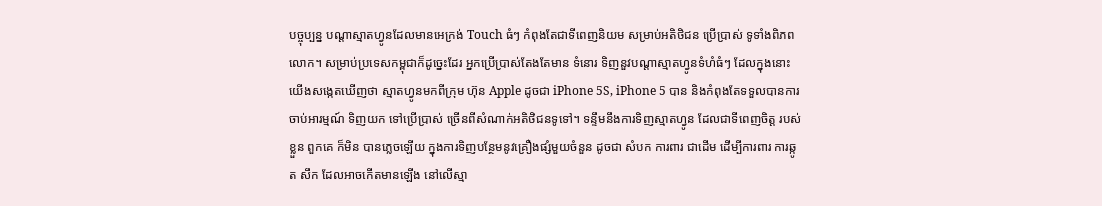បច្ចុប្បន្ន បណ្តាស្មាតហ្វូនដែលមានអេក្រង់ Touch ធំៗ កំពុងតែជាទីពេញនិយម សម្រាប់អតិថិជន ប្រើប្រាស់ ទូទាំងពិភពលោក។ សម្រាប់ប្រទេសកម្ពុជាក៏ដូច្នេះដែរ អ្នកប្រើប្រាស់តែងតែមាន ទំនោរ ទិញនួវបណ្តាស្មាតហ្វូនទំហំធំៗ ដែលក្នុងនោះ យើងសង្កេតឃើញថា ស្មាតហ្វូនមកពីក្រុម ហ៊ុន Apple ដូចជា iPhone 5S, iPhone 5 បាន និងកំពុងតែទទួលបានការចាប់អារម្មណ៍ ទិញយក ទៅប្រើប្រាស់ ច្រើនពីសំណាក់អតិថិជនទូទៅ។ ទន្ទឹមនឹងការទិញស្មាតហ្វូន ដែលជាទីពេញចិត្ត របស់ខ្លួន ពួកគេ ក៏មិន បានភ្លេចឡើយ ក្នុងការទិញបន្ថែមនូវគ្រឿងផ្សំមួយចំនួន ដូចជា សំបក ការពារ ជាដើម ដើម្បីការពារ ការឆ្កូត សឹក ដែលអាចកើតមានឡើង នៅលើស្មា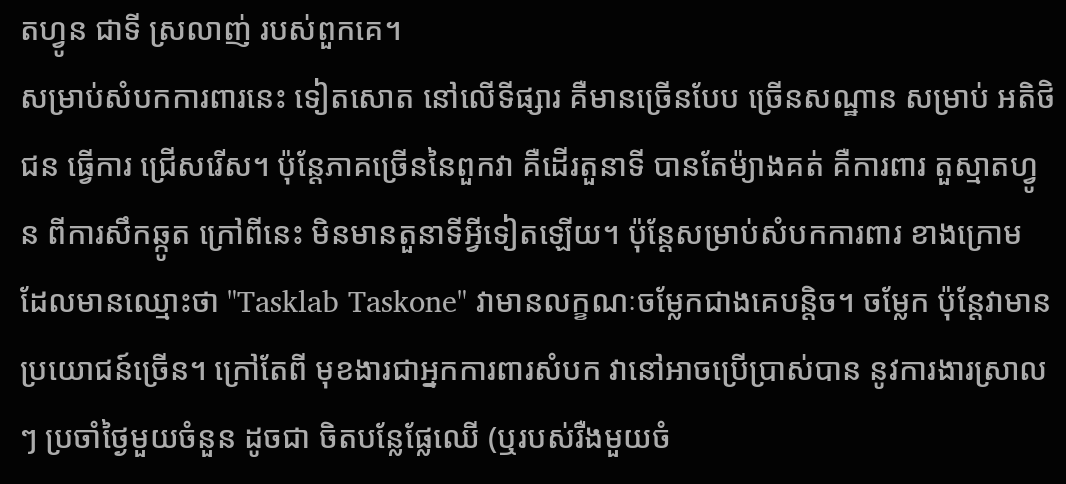តហ្វូន ជាទី ស្រលាញ់ របស់ពួកគេ។
សម្រាប់សំបកការពារនេះ ទៀតសោត នៅលើទីផ្សារ គឺមានច្រើនបែប ច្រើនសណ្ឋាន សម្រាប់ អតិថិជន ធ្វើការ ជ្រើសរើស។ ប៉ុន្តែភាគច្រើននៃពួកវា គឺដើរតួនាទី បានតែម៉្យាងគត់ គឺការពារ តួស្មាតហ្វូន ពីការសឹកឆ្កូត ក្រៅពីនេះ មិនមានតួនាទីអ្វីទៀតឡើយ។ ប៉ុន្តែសម្រាប់សំបកការពារ ខាងក្រោម ដែលមានឈ្មោះថា "Tasklab Taskone" វាមានលក្ខណៈចម្លែកជាងគេបន្តិច។ ចម្លែក ប៉ុន្តែវាមានប្រយោជន៍ច្រើន។ ក្រៅតែពី មុខងារជាអ្នកការពារសំបក វានៅអាចប្រើប្រាស់បាន នូវការងារស្រាលៗ ប្រចាំថ្ងៃមួយចំនួន ដូចជា ចិតបន្លែផ្លែឈើ (ឬរបស់រឺងមួយចំ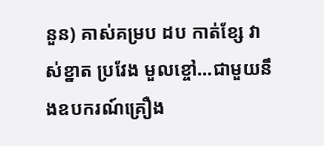នួន) គាស់គម្រប ដប កាត់ខ្សែ វាស់ខ្នាត ប្រវែង មួលខ្ចៅ...ជាមួយនឹងឧបករណ៍គ្រឿង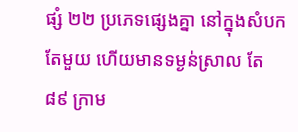ផ្សំ ២២ ប្រភេទផ្សេងគ្នា នៅក្នុងសំបកតែមួយ ហើយមានទម្ងន់ស្រាល តែ ៨៩ ក្រាម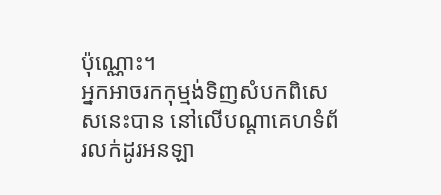ប៉ុណ្ណោះ។
អ្នកអាចរកកុម្មង់ទិញសំបកពិសេសនេះបាន នៅលើបណ្តាគេហទំព័រលក់ដូរអនឡា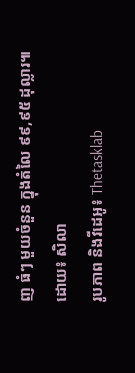ញ ធំៗ មួយចំនួន ក្នុងតំលៃ ៩៩,៩៥ ដុល្លារ៕
ដោយ៖ សិលា
រូបភាព និងវីដេអូ៖ Thetasklab